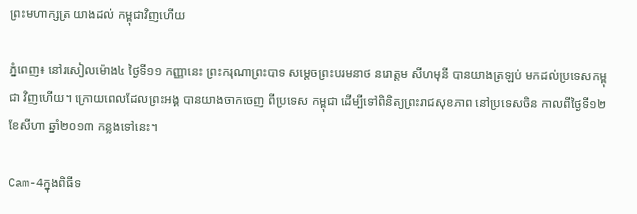ព្រះមហាក្សត្រ យាងដល់ កម្ពុជាវិញហើយ

ភ្នំពេញ៖ នៅរសៀលម៉ោង៤ ថ្ងៃទី១១ កញ្ញានេះ ព្រះករុណាព្រះបាទ សម្តេចព្រះបរមនាថ នរោត្តម សីហមុនី បានយាងត្រឡប់ មកដល់ប្រទេសកម្ពុជា វិញហើយ។ ក្រោយពេលដែលព្រះអង្គ បានយាងចាកចេញ ពីប្រទេស កម្ពុជា ដើម្បីទៅពិនិត្យព្រះរាជសុខភាព នៅប្រទេសចិន កាលពីថ្ងៃទី១២ ខែសីហា ឆ្នាំ២០១៣ កន្លងទៅនេះ។

Cam-4ក្នុងពិធីទ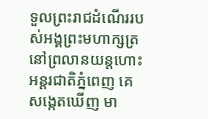ទួលព្រះរាជដំណើររបស់អង្គព្រះមហាក្សត្រ នៅព្រលានយន្តហោះ អន្តរជាតិភ្នំពេញ គេសង្កេតឃើញ មា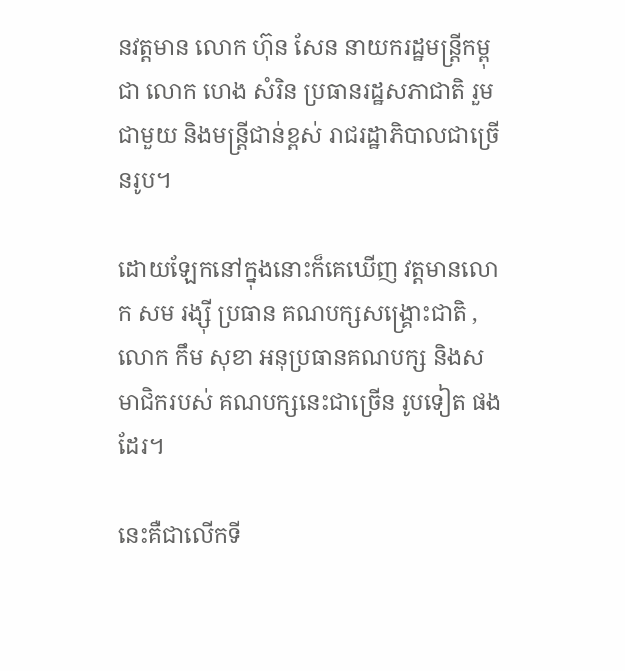នវត្តមាន លោក ហ៊ុន សែន នាយករដ្ឋមន្រ្តីកម្ពុជា លោក ហេង សំរិន ប្រធានរដ្ឋសភាជាតិ រួមជាមួយ និងមន្រ្តីជាន់ខ្ពស់ រាជរដ្ឋាភិបាលជាច្រើនរូប។

ដោយឡែកនៅក្នុងនោះក៏គេឃើញ វត្តមានលោក សម រង្ស៊ី ប្រធាន គណបក្សសង្រ្គោះជាតិ ,លោក កឹម សុខា អនុប្រធានគណបក្ស និងសមាជិករបស់ គណបក្សនេះជាច្រើន រូបទៀត ផងដែរ។

នេះគឺជាលើកទី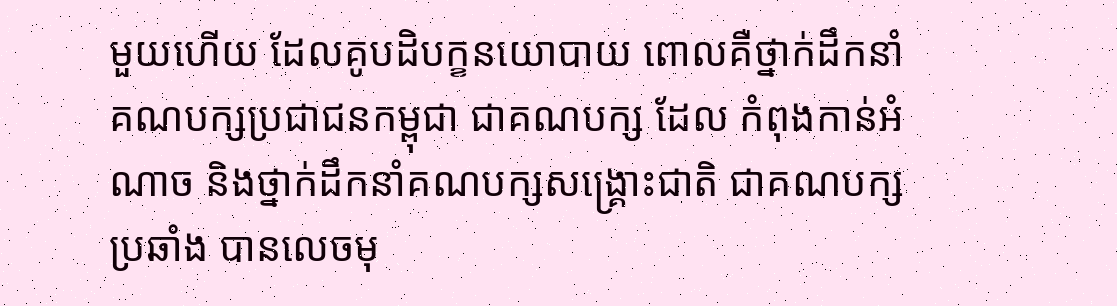មួយហើយ ដែលគូបដិបក្ខនយោបាយ ពោលគឺថ្នាក់ដឹកនាំ គណបក្សប្រជាជនកម្ពុជា ជាគណបក្ស ដែល កំពុងកាន់អំណាច និងថ្នាក់ដឹកនាំគណបក្សសង្រ្គោះជាតិ ជាគណបក្សប្រឆាំង បានលេចមុ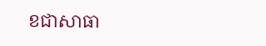ខជាសាធា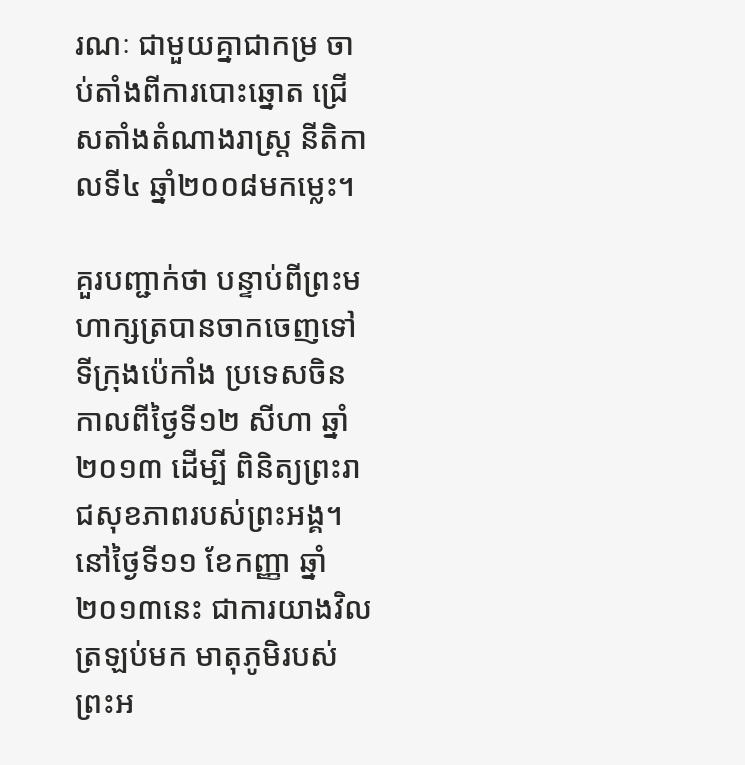រណៈ ជាមួយគ្នាជាកម្រ ចាប់តាំងពីការបោះឆ្នោត ជ្រើសតាំងតំណាងរាស្រ្ត នីតិកាលទី៤ ឆ្នាំ២០០៨មកម្លេះ។

គួរបញ្ជាក់ថា បន្ទាប់ពីព្រះមហាក្សត្របានចាកចេញទៅទីក្រុងប៉េកាំង ប្រទេសចិន កាលពីថ្ងៃទី១២ សីហា ឆ្នាំ២០១៣ ដើម្បី ពិនិត្យព្រះរាជសុខភាពរបស់ព្រះអង្គ។ នៅថ្ងៃទី១១ ខែកញ្ញា ឆ្នាំ២០១៣នេះ ជាការយាងវិលត្រឡប់មក មាតុភូមិរបស់ ព្រះអ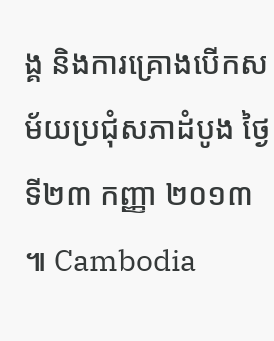ង្គ និងការគ្រោងបើកសម័យប្រជុំសភាដំបូង ថ្ងៃទី២៣ កញ្ញា ២០១៣ ៕ Cambodia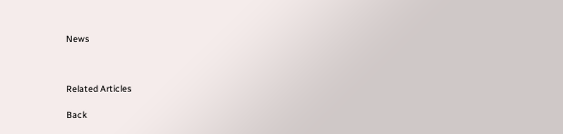News



Related Articles

Back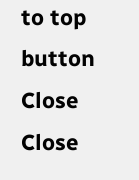to top button
Close
Close